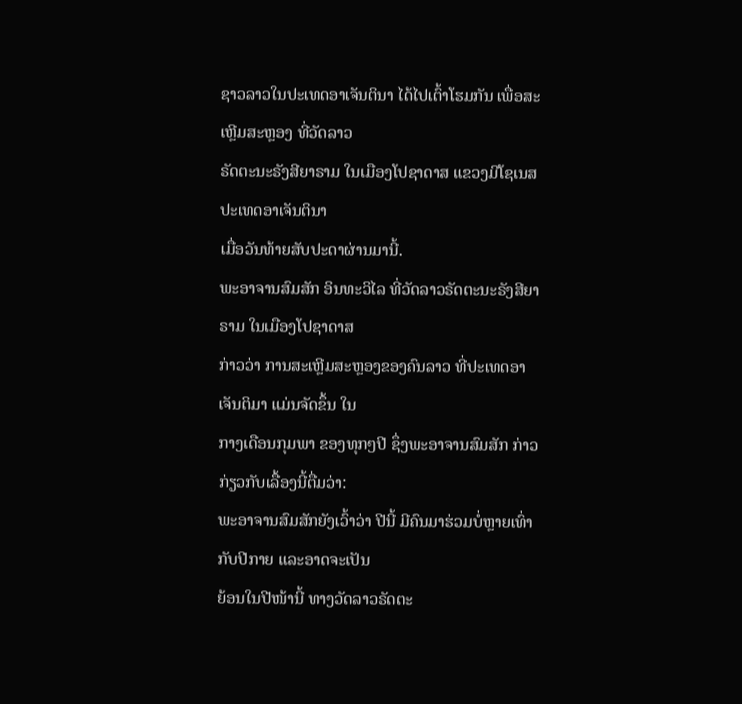ຊາວລາວໃນປະເທດອາເຈັນຕິນາ ໄດ້ໄປເຕົ້າໂຮມກັນ ເພື່ອສະເຫຼີມສະຫຼອງ ທີ່ວັດລາວ
ຣັດຕະນະຣັງສີຍາຣາມ ໃນເມືອງໂປຊາດາສ ແຂວງມີໂຊເນສ ປະເທດອາເຈັນຕິນາ
ເມື່ອວັນທ້າຍສັບປະດາຜ່ານມານີ້.
ພະອາຈານສົມສັກ ອິນທະວິໄລ ທີ່ວັດລາວຣັດຕະນະຣັງສີຍາຣາມ ໃນເມືອງໂປຊາດາສ
ກ່າວວ່າ ການສະເຫຼີມສະຫຼອງຂອງຄົນລາວ ທີ່ປະເທດອາເຈັນຕິມາ ແມ່ນຈັດຂຶ້ນ ໃນ
ກາງເດືອນກຸມພາ ຂອງທຸກໆປີ ຊຶ່ງພະອາຈານສົມສັກ ກ່າວກ່ຽວກັບເລື້ອງນີ້ຕື່ມວ່າ:
ພະອາຈານສົມສັກຍັງເວົ້າວ່າ ປີນີ້ ມີຄົນມາຮ່ວມບໍ່ຫຼາຍເທົ່າກັບປີກາຍ ແລະອາດຈະເປັນ
ຍ້ອນໃນປີໜ້ານີ້ ທາງວັດລາວຣັດຕະ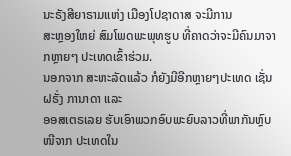ນະຣັງສີຍາຣາມແຫ່ງ ເມືອງໂປຊາດາສ ຈະມີການ
ສະຫຼອງໃຫຍ່ ສົມໂພດພະພຸທຮູບ ທີ່ຄາດວ່າຈະມີຄົນມາຈາກຫຼາຍໆ ປະເທດເຂົ້າຮ່ວມ.
ນອກຈາກ ສະຫະລັດແລ້ວ ກໍຍັງມີອີກຫຼາຍໆປະເທດ ເຊັ່ນຝຣັ່ງ ການາດາ ແລະ
ອອສເຕຣເລຍ ຮັບເອົາພວກອົບພະຍົບລາວທີ່ພາກັນຫຼົບໜີຈາກ ປະເທດໃນ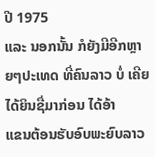ປີ 1975
ແລະ ນອກນັ້ນ ກໍຍັງມີອີກຫຼາຍໆປະເທດ ທີ່ຄົນລາວ ບໍ່ ເຄີຍໄດ້ຍິນຊື່ມາກ່ອນ ໄດ້ອ້າ
ແຂນຕ້ອນຮັບອົບພະຍົບລາວ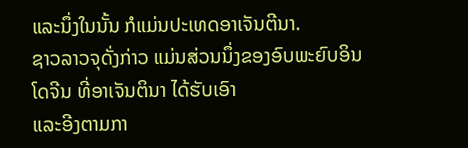ແລະນຶ່ງໃນນັ້ນ ກໍແມ່ນປະເທດອາເຈັນຕີນາ.
ຊາວລາວຈຸດັ່ງກ່າວ ແມ່ນສ່ວນນຶ່ງຂອງອົບພະຍົບອິນໂດຈີນ ທີ່ອາເຈັນຕິນາ ໄດ້ຮັບເອົາ
ແລະອີງຕາມກາ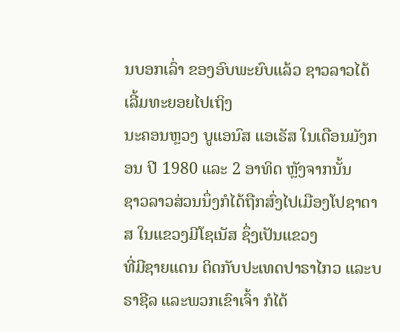ນບອກເລົ່າ ຂອງອົບພະຍົບແລ້ວ ຊາວລາວໄດ້ເລີ້ມທະຍອຍໄປເຖິງ
ນະຄອນຫຼວງ ບູແອນົສ ແອເຣັສ ໃນເດືອນມັງກອນ ປີ 1980 ແລະ 2 ອາທິດ ຫຼັງຈາກນັ້ນ
ຊາວລາວສ່ວນນຶ່ງກໍໄດ້ຖືກສົ່ງໄປເມືອງໂປຊາດາສ ໃນແຂວງມີໂຊເນັສ ຊຶ່ງເປັນແຂວງ
ທີ່ມີຊາຍແດນ ຕິດກັບປະເທດປາຣາໄກວ ແລະບຣາຊີລ ແລະພວກເຂົາເຈົ້າ ກໍໄດ້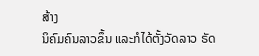ສ້າງ
ນິຄົມຄົນລາວຂຶ້ນ ແລະກໍໄດ້ຕັ້ງວັດລາວ ຣັດ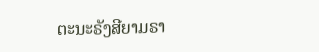ຕະນະຣັງສີຍາມຣາ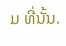ມ ທີ່ນັ້ນ.